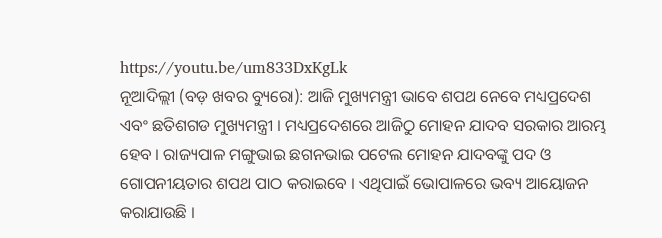https://youtu.be/um833DxKgLk
ନୂଆଦିଲ୍ଲୀ (ବଡ଼ ଖବର ବ୍ୟୁରୋ): ଆଜି ମୁଖ୍ୟମନ୍ତ୍ରୀ ଭାବେ ଶପଥ ନେବେ ମଧ୍ୟପ୍ରଦେଶ ଏବଂ ଛତିଶଗଡ ମୁଖ୍ୟମନ୍ତ୍ରୀ । ମଧ୍ୟପ୍ରଦେଶରେ ଆଜିଠୁ ମୋହନ ଯାଦବ ସରକାର ଆରମ୍ଭ ହେବ । ରାଜ୍ୟପାଳ ମଙ୍ଗୁଭାଇ ଛଗନଭାଇ ପଟେଲ ମୋହନ ଯାଦବଙ୍କୁ ପଦ ଓ ଗୋପନୀୟତାର ଶପଥ ପାଠ କରାଇବେ । ଏଥିପାଇଁ ଭୋପାଳରେ ଭବ୍ୟ ଆୟୋଜନ କରାଯାଉଛି ।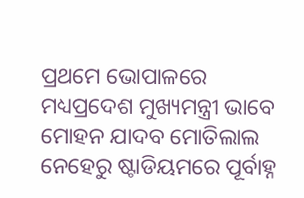ପ୍ରଥମେ ଭୋପାଳରେ ମଧ୍ୟପ୍ରଦେଶ ମୁଖ୍ୟମନ୍ତ୍ରୀ ଭାବେ ମୋହନ ଯାଦବ ମୋତିଲାଲ ନେହେରୁ ଷ୍ଟାଡିୟମରେ ପୂର୍ବାହ୍ନ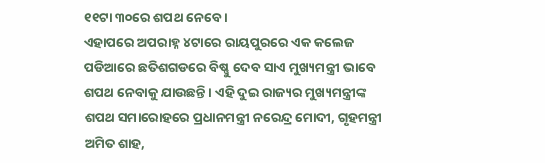୧୧ଟା ୩୦ରେ ଶପଥ ନେବେ ।
ଏହାପରେ ଅପରାହ୍ନ ୪ଟାରେ ରାୟପୁରରେ ଏକ କଲେଜ ପଡିଆରେ ଛତିଶଗଡରେ ବିଷ୍ଣୁ ଦେବ ସାଏ ମୁଖ୍ୟମନ୍ତ୍ରୀ ଭାବେ ଶପଥ ନେବାକୁ ଯାଉଛନ୍ତି । ଏହି ଦୁଇ ରାଜ୍ୟର ମୁଖ୍ୟମନ୍ତ୍ରୀଙ୍କ ଶପଥ ସମାରୋହରେ ପ୍ରଧାନମନ୍ତ୍ରୀ ନରେନ୍ଦ୍ର ମୋଦୀ, ଗୃହମନ୍ତ୍ରୀ ଅମିତ ଶାହ,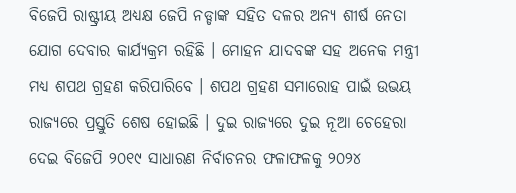ବିଜେପି ରାଷ୍ଟ୍ରୀୟ ଅଧ୍ୟକ୍ଷ ଜେପି ନଡ୍ଡାଙ୍କ ସହିତ ଦଳର ଅନ୍ୟ ଶୀର୍ଷ ନେତା ଯୋଗ ଦେବାର କାର୍ଯ୍ୟକ୍ରମ ରହିଛି । ମୋହନ ଯାଦବଙ୍କ ସହ ଅନେକ ମନ୍ତ୍ରୀ ମଧ୍ୟ ଶପଥ ଗ୍ରହଣ କରିପାରିବେ । ଶପଥ ଗ୍ରହଣ ସମାରୋହ ପାଇଁ ଉଭୟ ରାଜ୍ୟରେ ପ୍ରସ୍ତୁତି ଶେଷ ହୋଇଛି । ଦୁଇ ରାଜ୍ୟରେ ଦୁଇ ନୂଆ ଚେହେରା ଦେଇ ବିଜେପି ୨୦୧୯ ସାଧାରଣ ନିର୍ବାଚନର ଫଳାଫଳକୁ ୨୦୨୪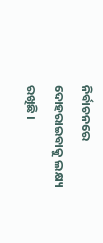ନିର୍ବାଚନରେ ଦୋହରାଇବାକୁ ଲକ୍ଷ୍ୟ ରଖିଛି ।